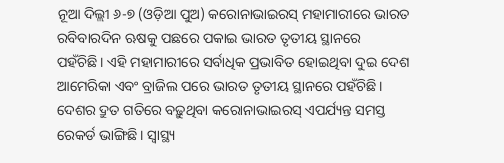ନୂଆ ଦିଲ୍ଲୀ ୬-୭ (ଓଡ଼ିଆ ପୁଅ) କରୋନାଭାଇରସ୍ ମହାମାରୀରେ ଭାରତ ରବିବାରଦିନ ଋଷକୁ ପଛରେ ପକାଇ ଭାରତ ତୃତୀୟ ସ୍ଥାନରେ ପହଁଚିଛି। ଏହି ମହାମାରୀରେ ସର୍ବାଧିକ ପ୍ରଭାବିତ ହୋଇଥିବା ଦୁଇ ଦେଶ ଆମେରିକା ଏବଂ ବ୍ରାଜିଲ ପରେ ଭାରତ ତୃତୀୟ ସ୍ଥାନରେ ପହଁଚିଛି।
ଦେଶର ଦ୍ରୁତ ଗତିରେ ବଢ଼ୁଥିବା କରୋନାଭାଇରସ୍ ଏପର୍ଯ୍ୟନ୍ତ ସମସ୍ତ ରେକର୍ଡ ଭାଙ୍ଗିଛି। ସ୍ୱାସ୍ଥ୍ୟ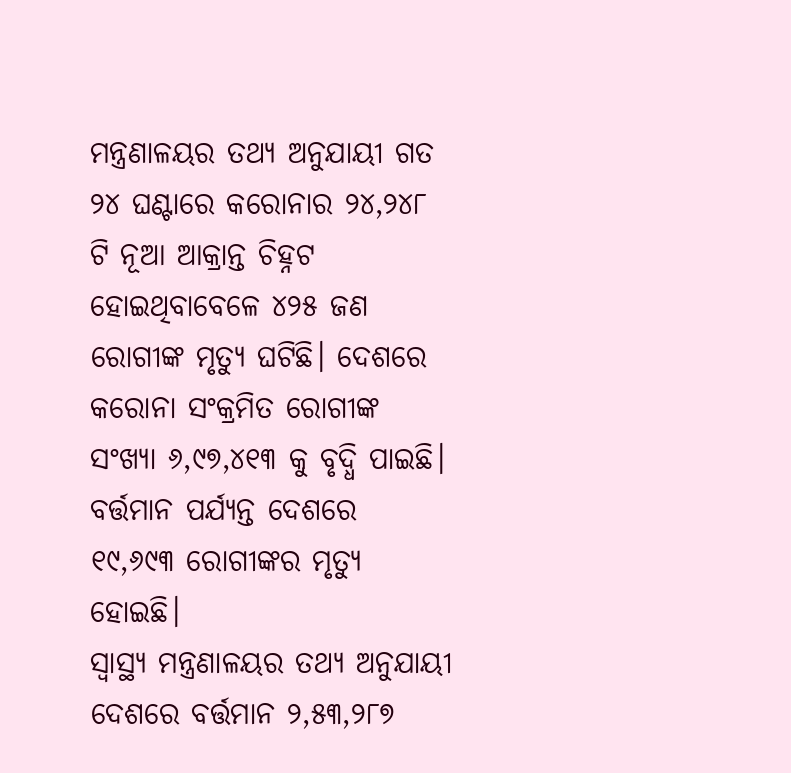ମନ୍ତ୍ରଣାଳୟର ତଥ୍ୟ ଅନୁଯାୟୀ ଗତ ୨୪ ଘଣ୍ଟାରେ କରୋନାର ୨୪,୨୪୮ ଟି ନୂଆ ଆକ୍ରାନ୍ତ ଚିହ୍ନଟ ହୋଇଥିବାବେଳେ ୪୨୫ ଜଣ ରୋଗୀଙ୍କ ମୃତ୍ୟୁ ଘଟିଛି। ଦେଶରେ କରୋନା ସଂକ୍ରମିତ ରୋଗୀଙ୍କ ସଂଖ୍ୟା ୬,୯୭,୪୧୩ କୁ ବୃଦ୍ଧି ପାଇଛି। ବର୍ତ୍ତମାନ ପର୍ଯ୍ୟନ୍ତ ଦେଶରେ ୧୯,୬୯୩ ରୋଗୀଙ୍କର ମୃତ୍ୟୁ ହୋଇଛି।
ସ୍ୱାସ୍ଥ୍ୟ ମନ୍ତ୍ରଣାଳୟର ତଥ୍ୟ ଅନୁଯାୟୀ ଦେଶରେ ବର୍ତ୍ତମାନ ୨,୫୩,୨୮୭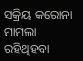ସକ୍ରିୟ କରୋନା ମାମଲା ରହିଥିହବା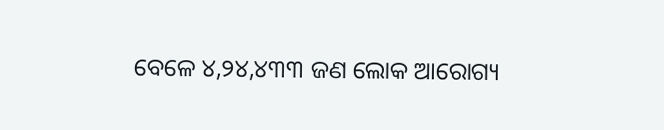ବେଳେ ୪,୨୪,୪୩୩ ଜଣ ଲୋକ ଆରୋଗ୍ୟ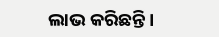ଲାଭ କରିଛନ୍ତି।